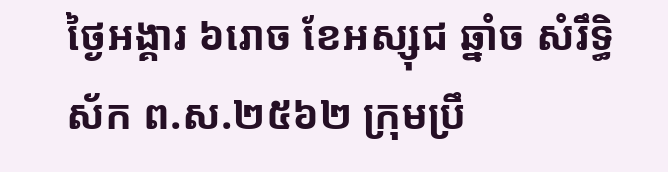ថ្ងៃអង្គារ ៦រោច ខែអស្សុជ ឆ្នាំច សំរឹទ្ធិស័ក ព.ស.២៥៦២ ក្រុមប្រឹ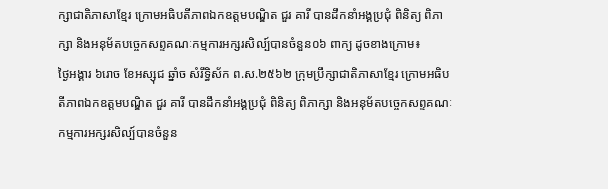ក្សាជាតិភាសាខ្មែរ ក្រោមអធិបតីភាពឯកឧត្តមបណ្ឌិត ជួរ គារី បានដឹកនាំអង្គប្រជុំ ពិនិត្យ ពិភាក្សា និងអនុម័តបច្ចេកសព្ទគណៈកម្មការអក្សរសិល្ប៍បានចំនួន០៦ ពាក្យ ដូចខាងក្រោម៖
ថ្ងៃអង្គារ ៦រោច ខែអស្សុជ ឆ្នាំច សំរឹទ្ធិស័ក ព.ស.២៥៦២ ក្រុមប្រឹក្សាជាតិភាសាខ្មែរ ក្រោមអធិបតីភាពឯកឧត្តមបណ្ឌិត ជួរ គារី បានដឹកនាំអង្គប្រជុំ ពិនិត្យ ពិភាក្សា និងអនុម័តបច្ចេកសព្ទគណៈកម្មការអក្សរសិល្ប៍បានចំនួន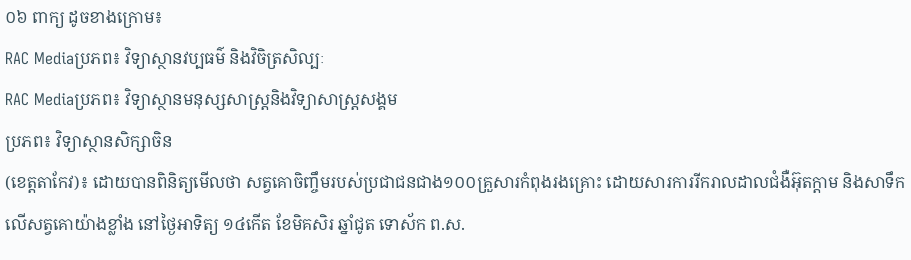០៦ ពាក្យ ដូចខាងក្រោម៖
RAC Mediaប្រភព៖ វិទ្យាស្ថានវប្បធម៌ និងវិចិត្រសិល្បៈ
RAC Mediaប្រភព៖ វិទ្យាស្ថានមនុស្សសាស្ត្រនិងវិទ្យាសាស្ត្រសង្គម
ប្រភព៖ វិទ្យាស្ថានសិក្សាចិន
(ខេត្តតាកែវ)៖ ដោយបានពិនិត្យមើលថា សត្វគោចិញ្ចឹមរបស់ប្រជាជនជាង១០០គ្រួសារកំពុងរងគ្រោះ ដោយសារការរីករាលដាលជំងឺអ៊ុតក្តាម និងសាទឹកលើសត្វគោយ៉ាងខ្លាំង នៅថ្ងៃអាទិត្យ ១៤កើត ខែមិគសិរ ឆ្នាំជូត ទោស័ក ព.ស.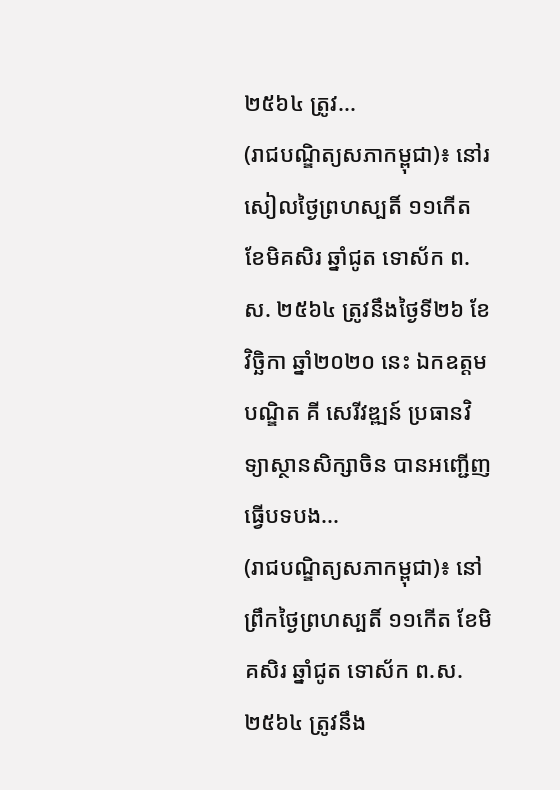២៥៦៤ ត្រូវ...
(រាជបណ្ឌិត្យសភាកម្ពុជា)៖ នៅរសៀលថ្ងៃព្រហស្បតិ៍ ១១កើត ខែមិគសិរ ឆ្នាំជូត ទោស័ក ព.ស. ២៥៦៤ ត្រូវនឹងថ្ងៃទី២៦ ខែវិច្ឆិកា ឆ្នាំ២០២០ នេះ ឯកឧត្ដមបណ្ឌិត គី សេរីវឌ្ឍន៍ ប្រធានវិទ្យាស្ថានសិក្សាចិន បានអញ្ជើញធ្វើបទបង...
(រាជបណ្ឌិត្យសភាកម្ពុជា)៖ នៅព្រឹកថ្ងៃព្រហស្បតិ៍ ១១កើត ខែមិគសិរ ឆ្នាំជូត ទោស័ក ព.ស. ២៥៦៤ ត្រូវនឹង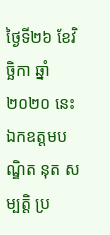ថ្ងៃទី២៦ ខែវិច្ឆិកា ឆ្នាំ២០២០ នេះ ឯកឧត្ដមបណ្ឌិត នុត សម្បត្តិ ប្រ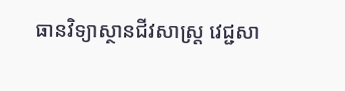ធានវិទ្យាស្ថានជីវសាស្ត្រ វេជ្ជសា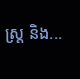ស្ត្រ និង...